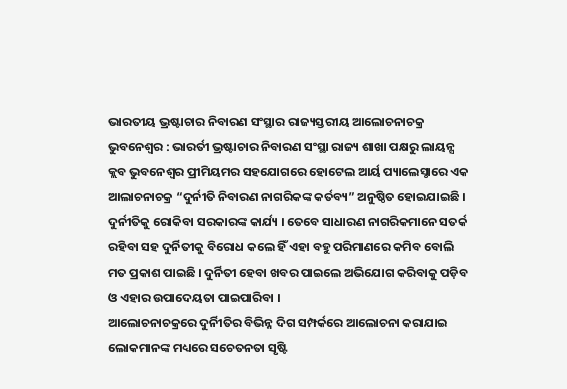ଭାରତୀୟ ଭ୍ରଷ୍ଟାଚାର ନିବାରଣ ସଂସ୍ଥାର ରାଜ୍ୟସ୍ତରୀୟ ଆଲୋଚନାଚକ୍ର
ଭୁବନେଶ୍ୱର : ଭାରର୍ତୀ ଭ୍ରଷ୍ଟାଚାର ନିବାରଣ ସଂସ୍ଥା ରାଜ୍ୟ ଶାଖା ପକ୍ଷରୁ ଲାୟନ୍ସ କ୍ଲବ ଭୁବନେଶ୍ୱର ପ୍ରୀମିୟମର ସହଯୋଗରେ ହୋଟେଲ ଆର୍ୟ ପ୍ୟାଲେସ୍ଠାରେ ଏକ ଆଲାଚନାଚକ୍ର “ଦୁର୍ନୀତି ନିବାରଣ ନାଗରିକଙ୍କ କର୍ତବ୍ୟ” ଅନୁଷ୍ଠିତ ହୋଇଯାଇଛି । ଦୁର୍ନୀତିକୁ ରୋକିବା ସରକାରଙ୍କ କାର୍ଯ୍ୟ । ତେବେ ସାଧାରଣ ନାଗରିକମାନେ ସତର୍କ ରହିବା ସହ ଦୁର୍ନିତୀକୁ ବିରୋଧ କଲେ ହିଁ ଏହା ବହୁ ପରିମାଣରେ କମିବ ବୋଲି ମତ ପ୍ରକାଶ ପାଇଛି । ଦୁର୍ନିତୀ ହେବା ଖବର ପାଇଲେ ଅଭିଯୋଗ କରିବାକୁ ପଡ଼ିବ ଓ ଏହାର ଉପାଦେୟତା ପାଇପାରିବା ।
ଆଲୋଚନାଚକ୍ରରେ ଦୁର୍ନିୀତିର ବିଭିନ୍ନ ଦିଗ ସମ୍ପର୍କରେ ଆଲୋଚନା କରାଯାଇ ଲୋକମାନଙ୍କ ମଧ୍ୟରେ ସଚେତନତା ସୃଷ୍ଟି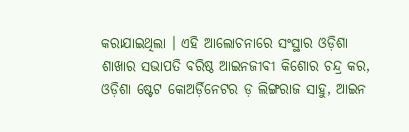କରାଯାଇଥିଲା । ଏହି ଆଲୋଚନାରେ ସଂସ୍ଥାର ଓଡ଼ିଶା ଶାଖାର ସଭାପତି ବରିଷ୍ଠ ଆଇନଜୀବୀ କିଶୋର ଚନ୍ଦ୍ର କର, ଓଡ଼ିଶା ଷ୍ଟେଟ କୋଅର୍ଡ଼ିନେଟର ଡ଼ ଲିଙ୍ଗରାଜ ସାହୁ, ଆଇନ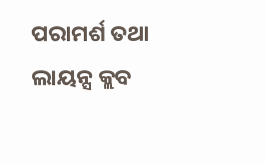ପରାମର୍ଶ ତଥା ଲାୟନ୍ସ କ୍ଲବ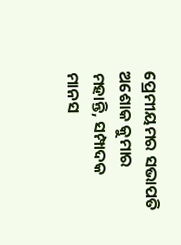ପ୍ରେମୀୟମର ସଭାପତି ଅଶୋକ କୁମାର ମହାନ୍ତି, ସମ୍ପାଦକ ମାନସ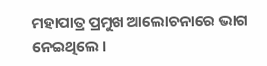ମହାପାତ୍ର ପ୍ରମୁଖ ଆଲୋଚନାରେ ଭାଗ ନେଇଥିଲେ ।